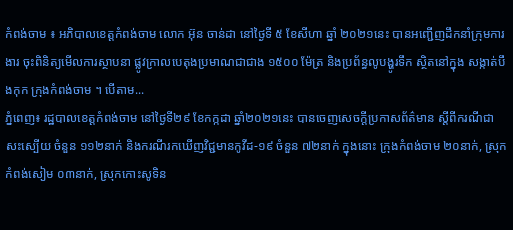កំពង់ចាម ៖ អភិបាលខេត្តកំពង់ចាម លោក អ៊ុន ចាន់ដា នៅថ្ងៃទី ៥ ខែសីហា ឆ្នាំ ២០២១នេះ បានអញ្ជើញដឹកនាំក្រុមការងារ ចុះពិនិត្យមើលការស្ថាបនា ផ្លូវក្រាលបេតុងប្រមាណជាជាង ១៥០០ ម៉ែត្រ និងប្រព័ន្ធលូបង្ហូរទឹក ស្ថិតនៅក្នុង សង្កាត់បឹងកុក ក្រុងកំពង់ចាម ។ បើតាម...
ភ្នំពេញ៖ រដ្ឋបាលខេត្តកំពង់ចាម នៅថ្ងៃទី២៩ ខែកក្កដា ឆ្នាំ២០២១នេះ បានចេញសេចក្ដីប្រកាសព័ត៌មាន ស្តីពីករណីជាសះស្បើយ ចំនួន ១១២នាក់ និងករណីរកឃើញវិជ្ជមានកូវីដ-១៩ ចំនួន ៧២នាក់ ក្នុងនោះ ក្រុងកំពង់ចាម ២០នាក់, ស្រុកកំពង់សៀម ០៣នាក់, ស្រុកកោះសូទិន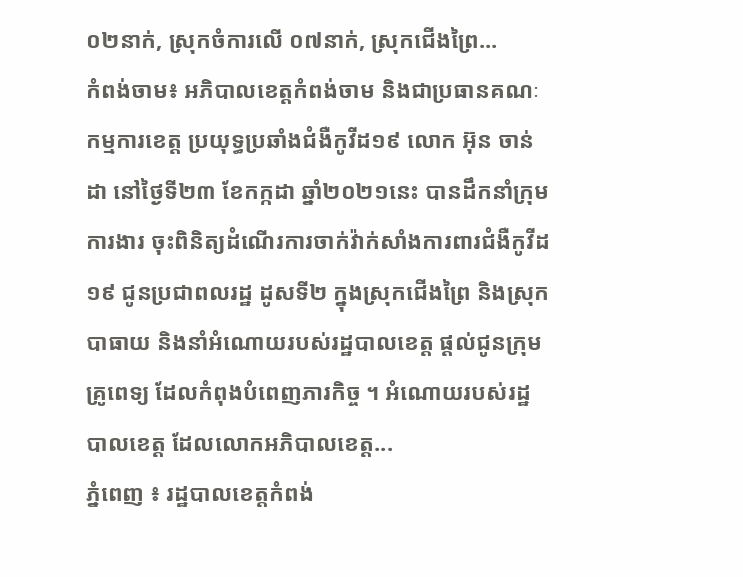០២នាក់, ស្រុកចំការលើ ០៧នាក់, ស្រុកជើងព្រៃ...
កំពង់ចាម៖ អភិបាលខេត្តកំពង់ចាម និងជាប្រធានគណៈកម្មការខេត្ត ប្រយុទ្ធប្រឆាំងជំងឺកូវីដ១៩ លោក អ៊ុន ចាន់ដា នៅថ្ងៃទី២៣ ខែកក្កដា ឆ្នាំ២០២១នេះ បានដឹកនាំក្រុមការងារ ចុះពិនិត្យដំណើរការចាក់វ៉ាក់សាំងការពារជំងឺកូវីដ១៩ ជូនប្រជាពលរដ្ឋ ដូសទី២ ក្នុងស្រុកជើងព្រៃ និងស្រុកបាធាយ និងនាំអំណោយរបស់រដ្ឋបាលខេត្ត ផ្ដល់ជូនក្រុមគ្រូពេទ្យ ដែលកំពុងបំពេញភារកិច្ច ។ អំណោយរបស់រដ្ឋបាលខេត្ត ដែលលោកអភិបាលខេត្ត...
ភ្នំពេញ ៖ រដ្ឋបាលខេត្តកំពង់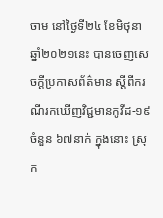ចាម នៅថ្ងៃទី២៤ ខែមិថុនា ឆ្នាំ២០២១នេះ បានចេញសេចក្តីប្រកាសព័ត៌មាន ស្តីពីករណីរកឃើញវិជ្ជមានកូវីដ-១៩ ចំនួន ៦៧នាក់ ក្នុងនោះ ស្រុក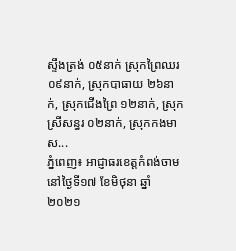ស្ទឹងត្រង់ ០៥នាក់ ស្រុកព្រៃឈរ ០៩នាក់, ស្រុកបាធាយ ២៦នាក់, ស្រុកជើងព្រៃ ១២នាក់, ស្រុកស្រីសន្ធរ ០២នាក់, ស្រុកកងមាស...
ភ្នំពេញ៖ អាជ្ញាធរខេត្តកំពង់ចាម នៅថ្ងៃទី១៧ ខែមិថុនា ឆ្នាំ២០២១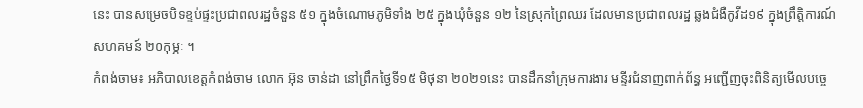នេះ បានសម្រេចបិទខ្ទប់ផ្ទះប្រជាពលរដ្ឋចំនួន ៥១ ក្នុងចំណោមភូមិទាំង ២៥ ក្នុងឃុំចំនួន ១២ នៃស្រុកព្រៃឈរ ដែលមានប្រជាពលរដ្ឋ ឆ្លងជំងឺកូវីដ១៩ ក្នុងព្រឹត្តិការណ៍ សហគមន៍ ២០កុម្ភៈ ។
កំពង់ចាម៖ អភិបាលខេត្តកំពង់ចាម លោក អ៊ុន ចាន់ដា នៅព្រឹកថ្ងៃទី១៥ មិថុនា ២០២១នេះ បានដឹកនាំក្រុមការងារ មន្ទីរជំនាញពាក់ព័ន្ធ អញ្ជើញចុះពិនិត្យមើលបច្ចេ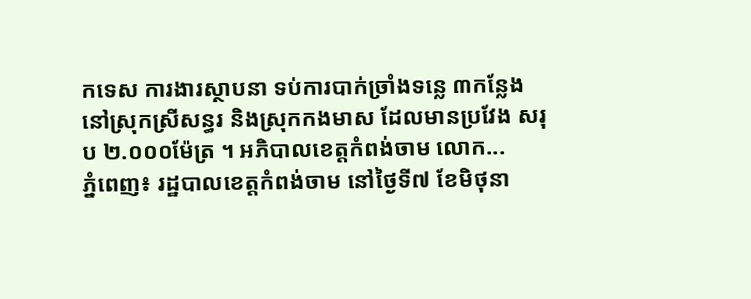កទេស ការងារស្ថាបនា ទប់ការបាក់ច្រាំងទន្លេ ៣កន្លែង នៅស្រុកស្រីសន្ធរ និងស្រុកកងមាស ដែលមានប្រវែង សរុប ២.០០០ម៉ែត្រ ។ អភិបាលខេត្តកំពង់ចាម លោក...
ភ្នំពេញ៖ រដ្ឋបាលខេត្តកំពង់ចាម នៅថ្ងៃទី៧ ខែមិថុនា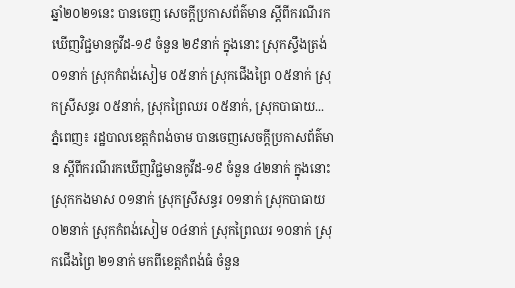ឆ្នាំ២០២១នេះ បានចេញ សេចក្តីប្រកាសព័ត៌មាន ស្តីពីករណីរកឃើញវិជ្ជមានកូវីដ-១៩ ចំនួន ២៩នាក់ ក្នុងនោះ ស្រុកស្ទឹងត្រង់ ០១នាក់ ស្រុកកំពង់សៀម ០៥នាក់ ស្រុកជើងព្រៃ ០៥នាក់ ស្រុកស្រីសន្ធរ ០៥នាក់, ស្រុកព្រៃឈរ ០៥នាក់, ស្រុកបាធាយ...
ភ្នំពេញ៖ រដ្ឋបាលខេត្តកំពង់ចាម បានចេញសេចក្ដីប្រកាសព័ត៌មាន ស្ដីពីករណីរកឃើញវិជ្ជមានកូវីដ-១៩ ចំនួន ៤២នាក់ ក្នុងនោះស្រុកកងមាស ០១នាក់ ស្រុកស្រីសន្ធរ ០១នាក់ ស្រុកបាធាយ ០២នាក់ ស្រុកកំពង់សៀម ០៤នាក់ ស្រុកព្រៃឈរ ១០នាក់ ស្រុកជើងព្រៃ ២១នាក់ មកពីខេត្តកំពង់ធំ ចំនួន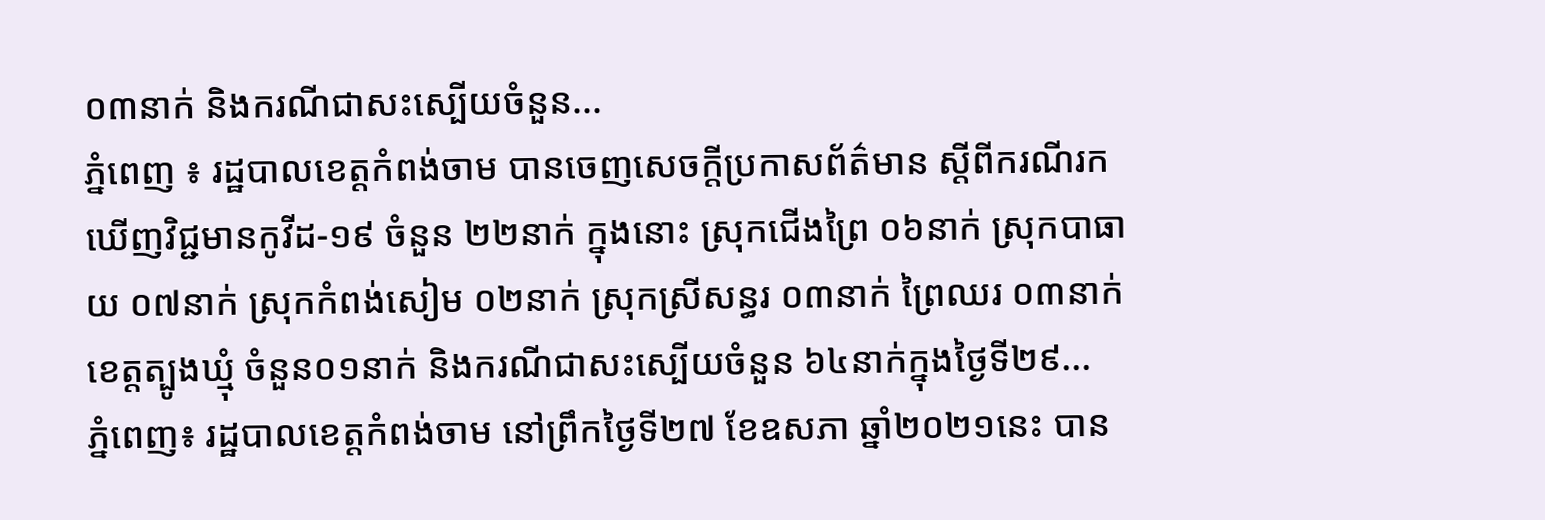០៣នាក់ និងករណីជាសះស្បើយចំនួន...
ភ្នំពេញ ៖ រដ្ឋបាលខេត្តកំពង់ចាម បានចេញសេចក្តីប្រកាសព័ត៌មាន ស្តីពីករណីរកឃើញវិជ្ជមានកូវីដ-១៩ ចំនួន ២២នាក់ ក្នុងនោះ ស្រុកជើងព្រៃ ០៦នាក់ ស្រុកបាធាយ ០៧នាក់ ស្រុកកំពង់សៀម ០២នាក់ ស្រុកស្រីសន្ធរ ០៣នាក់ ព្រៃឈរ ០៣នាក់ ខេត្តត្បូងឃ្មុំ ចំនួន០១នាក់ និងករណីជាសះស្បើយចំនួន ៦៤នាក់ក្នុងថ្ងៃទី២៩...
ភ្នំពេញ៖ រដ្ឋបាលខេត្តកំពង់ចាម នៅព្រឹកថ្ងៃទី២៧ ខែឧសភា ឆ្នាំ២០២១នេះ បាន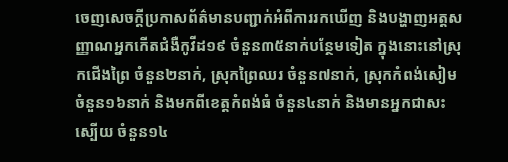ចេញសេចក្ដីប្រកាសព័ត៌មានបញ្ជាក់អំពីការរកឃើញ និងបង្ហាញអត្ដសញ្ញាណអ្នកកើតជំងឺកូវីដ១៩ ចំនួន៣៥នាក់បន្ថែមទៀត ក្នុងនោះនៅស្រុកជើងព្រៃ ចំនួន២នាក់, ស្រុកព្រៃឈរ ចំនួន៧នាក់, ស្រុកកំពង់សៀម ចំនួន១៦នាក់ និងមកពីខេត្តកំពង់ធំ ចំនួន៤នាក់ និងមានអ្នកជាសះស្បើយ ចំនួន១៤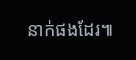នាក់ផងដែរ៕